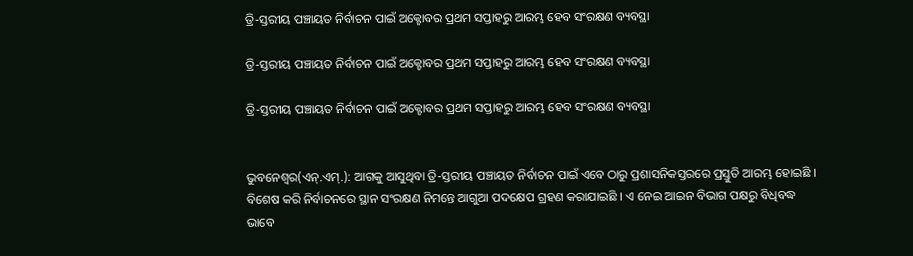ତ୍ରି-ସ୍ତରୀୟ ପଞ୍ଚାୟତ ନିର୍ବାଚନ ପାଇଁ ଅକ୍ଟୋବର ପ୍ରଥମ ସପ୍ତାହରୁ ଆରମ୍ଭ ହେବ ସଂରକ୍ଷଣ ବ୍ୟବସ୍ଥା

ତ୍ରି-ସ୍ତରୀୟ ପଞ୍ଚାୟତ ନିର୍ବାଚନ ପାଇଁ ଅକ୍ଟୋବର ପ୍ରଥମ ସପ୍ତାହରୁ ଆରମ୍ଭ ହେବ ସଂରକ୍ଷଣ ବ୍ୟବସ୍ଥା

ତ୍ରି-ସ୍ତରୀୟ ପଞ୍ଚାୟତ ନିର୍ବାଚନ ପାଇଁ ଅକ୍ଟୋବର ପ୍ରଥମ ସପ୍ତାହରୁ ଆରମ୍ଭ ହେବ ସଂରକ୍ଷଣ ବ୍ୟବସ୍ଥା


ଭୁବନେଶ୍ୱର(ଏନ୍‌.ଏମ୍‌.): ଆଗକୁ ଆସୁଥିବା ତ୍ରି-ସ୍ତରୀୟ ପଞ୍ଚାୟତ ନିର୍ବାଚନ ପାଇଁ ଏବେ ଠାରୁ ପ୍ରଶାସନିକସ୍ତରରେ ପ୍ରସ୍ତୁତି ଆରମ୍ଭ ହୋଇଛି । ବିଶେଷ କରି ନିର୍ବାଚନରେ ସ୍ଥାନ ସଂରକ୍ଷଣ ନିମନ୍ତେ ଆଗୁଆ ପଦକ୍ଷେପ ଗ୍ରହଣ କରାଯାଇଛି । ଏ ନେଇ ଆଇନ ବିଭାଗ ପକ୍ଷରୁ ବିଧିବଦ୍ଧ ଭାବେ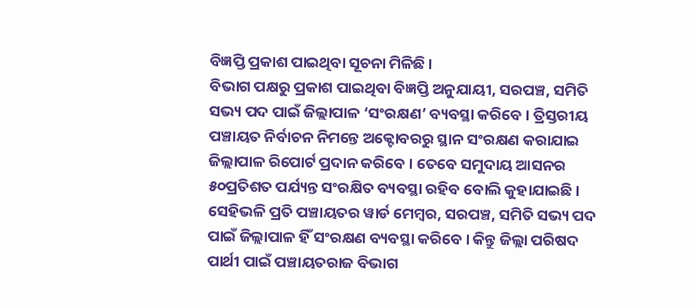ବିଜ୍ଞପ୍ତି ପ୍ରକାଶ ପାଇଥିବା ସୂଚନା ମିଳିଛି ।
ବିଭାଗ ପକ୍ଷରୁ ପ୍ରକାଶ ପାଇଥିବା ବିଜ୍ଞପ୍ତି ଅନୁଯାୟୀ, ସରପଞ୍ଚ, ସମିତି ସଭ୍ୟ ପଦ ପାଇଁ ଜିଲ୍ଲାପାଳ ‘ସଂରକ୍ଷଣ’ ବ୍ୟବସ୍ଥା କରିବେ । ତ୍ରିସ୍ତରୀୟ ପଞ୍ଚାୟତ ନିର୍ବାଚନ ନିମନ୍ତେ ଅକ୍ଟୋବରରୁ ସ୍ଥାନ ସଂରକ୍ଷଣ କରାଯାଇ ଜିଲ୍ଲାପାଳ ରିପୋର୍ଟ ପ୍ରଦାନ କରିବେ । ତେବେ ସମୁଦାୟ ଆସନର ୫୦ପ୍ରତିଶତ ପର୍ଯ୍ୟନ୍ତ ସଂରକ୍ଷିତ ବ୍ୟବସ୍ଥା ରହିବ ବୋଲି କୁହାଯାଇଛି । ସେହିଭଳି ପ୍ରତି ପଞ୍ଚାୟତର ୱାର୍ଡ ମେମ୍ବର, ସରପଞ୍ଚ, ସମିତି ସଭ୍ୟ ପଦ ପାଇଁ ଜିଲ୍ଲାପାଳ ହିଁ ସଂରକ୍ଷଣ ବ୍ୟବସ୍ଥା କରିବେ । କିନ୍ତୁ ଜିଲ୍ଲା ପରିଷଦ ପାର୍ଥୀ ପାଇଁ ପଞ୍ଚାୟତରାଜ ବିଭାଗ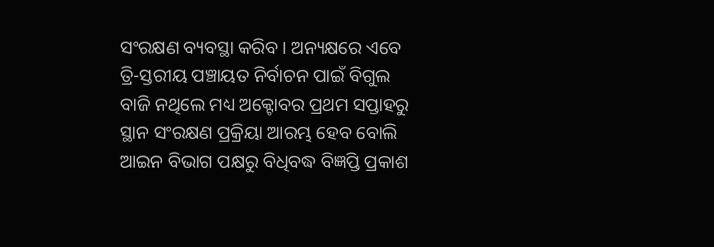ସଂରକ୍ଷଣ ବ୍ୟବସ୍ଥା କରିବ । ଅନ୍ୟକ୍ଷରେ ଏବେ ତ୍ରି-ସ୍ତରୀୟ ପଞ୍ଚାୟତ ନିର୍ବାଚନ ପାଇଁ ବିଗୁଲ ବାଜି ନଥିଲେ ମଧ୍ୟ ଅକ୍ଟୋବର ପ୍ରଥମ ସପ୍ତାହରୁ ସ୍ଥାନ ସଂରକ୍ଷଣ ପ୍ରକ୍ରିୟା ଆରମ୍ଭ ହେବ ବୋଲି ଆଇନ ବିଭାଗ ପକ୍ଷରୁ ବିଧିବଦ୍ଧ ବିଜ୍ଞପ୍ତି ପ୍ରକାଶ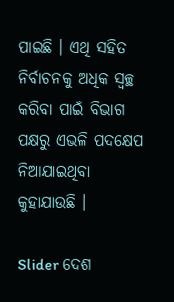ପାଇଛି । ଏଥି ସହିତ ନିର୍ବାଚନକୁ ଅଧିକ ସ୍ୱଚ୍ଛ କରିବା ପାଇଁ ବିଭାଗ ପକ୍ଷରୁ ଏଭଳି ପଦକ୍ଷେପ ନିଆଯାଇଥିବା କୁହାଯାଉଛି ।

Slider ଦେଶ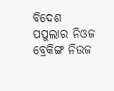ବିଦେଶ ପପୁଲାର ନିଓଜ ବ୍ରେକିଙ୍ଗ ନିଉଜ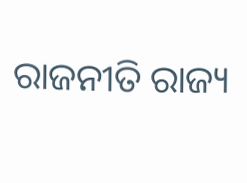ରାଜନୀତି ରାଜ୍ୟ